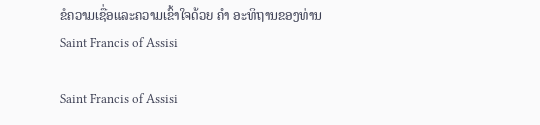ຂໍຄວາມເຊື່ອແລະຄວາມເຂົ້າໃຈດ້ວຍ ຄຳ ອະທິຖານຂອງທ່ານ Saint Francis of Assisi

Saint Francis of Assisi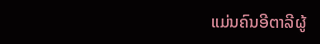ແມ່ນຄົນອີຕາລີຜູ້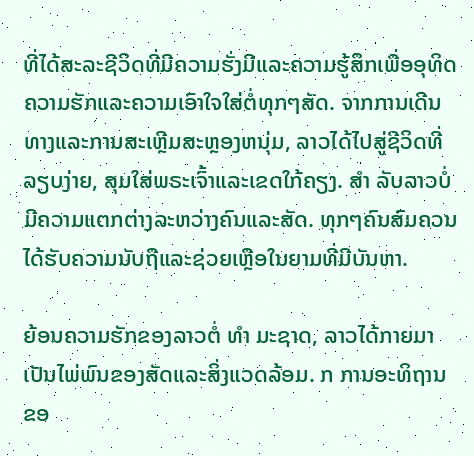ທີ່ໄດ້ສະລະຊີວິດທີ່ມີຄວາມຮັ່ງມີແລະຄວາມຮູ້ສຶກເພື່ອອຸທິດຄວາມຮັກແລະຄວາມເອົາໃຈໃສ່ຕໍ່ທຸກໆສັດ. ຈາກການເດີນທາງແລະການສະເຫຼີມສະຫຼອງຫນຸ່ມ, ລາວໄດ້ໄປສູ່ຊີວິດທີ່ລຽບງ່າຍ, ສຸມໃສ່ພຣະເຈົ້າແລະເຂດໃກ້ຄຽງ. ສຳ ລັບລາວບໍ່ມີຄວາມແຕກຕ່າງລະຫວ່າງຄົນແລະສັດ. ທຸກໆຄົນສົມຄວນໄດ້ຮັບຄວາມນັບຖືແລະຊ່ວຍເຫຼືອໃນຍາມທີ່ມີບັນຫາ.

ຍ້ອນຄວາມຮັກຂອງລາວຕໍ່ ທຳ ມະຊາດ, ລາວໄດ້ກາຍມາເປັນໄພ່ພົນຂອງສັດແລະສິ່ງແວດລ້ອມ. ກ ການອະທິຖານຂອ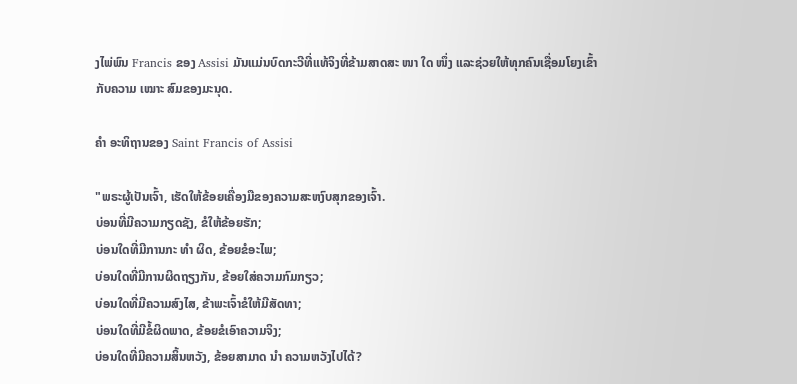ງໄພ່ພົນ Francis ຂອງ Assisi ມັນແມ່ນບົດກະວີທີ່ແທ້ຈິງທີ່ຂ້າມສາດສະ ໜາ ໃດ ໜຶ່ງ ແລະຊ່ວຍໃຫ້ທຸກຄົນເຊື່ອມໂຍງເຂົ້າກັບຄວາມ ເໝາະ ສົມຂອງມະນຸດ.

ຄຳ ອະທິຖານຂອງ Saint Francis of Assisi

"ພຣະຜູ້ເປັນເຈົ້າ, ເຮັດໃຫ້ຂ້ອຍເຄື່ອງມືຂອງຄວາມສະຫງົບສຸກຂອງເຈົ້າ.
ບ່ອນທີ່ມີຄວາມກຽດຊັງ, ຂໍໃຫ້ຂ້ອຍຮັກ;
ບ່ອນໃດທີ່ມີການກະ ທຳ ຜິດ, ຂ້ອຍຂໍອະໄພ;
ບ່ອນໃດທີ່ມີການຜິດຖຽງກັນ, ຂ້ອຍໃສ່ຄວາມກົມກຽວ;
ບ່ອນໃດທີ່ມີຄວາມສົງໄສ, ຂ້າພະເຈົ້າຂໍໃຫ້ມີສັດທາ;
ບ່ອນໃດທີ່ມີຂໍ້ຜິດພາດ, ຂ້ອຍຂໍເອົາຄວາມຈິງ;
ບ່ອນໃດທີ່ມີຄວາມສິ້ນຫວັງ, ຂ້ອຍສາມາດ ນຳ ຄວາມຫວັງໄປໄດ້?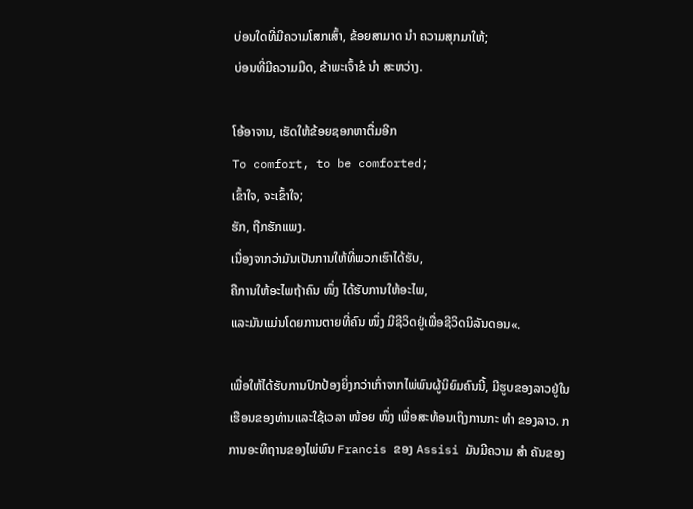ບ່ອນໃດທີ່ມີຄວາມໂສກເສົ້າ, ຂ້ອຍສາມາດ ນຳ ຄວາມສຸກມາໃຫ້;
ບ່ອນທີ່ມີຄວາມມືດ, ຂ້າພະເຈົ້າຂໍ ນຳ ສະຫວ່າງ.

ໂອ້ອາຈານ, ເຮັດໃຫ້ຂ້ອຍຊອກຫາຕື່ມອີກ
To comfort, to be comforted;
ເຂົ້າໃຈ, ຈະເຂົ້າໃຈ;
ຮັກ, ຖືກຮັກແພງ.
ເນື່ອງຈາກວ່າມັນເປັນການໃຫ້ທີ່ພວກເຮົາໄດ້ຮັບ,
ຄືການໃຫ້ອະໄພຖ້າຄົນ ໜຶ່ງ ໄດ້ຮັບການໃຫ້ອະໄພ,
ແລະມັນແມ່ນໂດຍການຕາຍທີ່ຄົນ ໜຶ່ງ ມີຊີວິດຢູ່ເພື່ອຊີວິດນິລັນດອນ«.

ເພື່ອໃຫ້ໄດ້ຮັບການປົກປ້ອງຍິ່ງກວ່າເກົ່າຈາກໄພ່ພົນຜູ້ນິຍົມຄົນນີ້, ມີຮູບຂອງລາວຢູ່ໃນເຮືອນຂອງທ່ານແລະໃຊ້ເວລາ ໜ້ອຍ ໜຶ່ງ ເພື່ອສະທ້ອນເຖິງການກະ ທຳ ຂອງລາວ. ກ ການອະທິຖານຂອງໄພ່ພົນ Francis ຂອງ Assisi ມັນມີຄວາມ ສຳ ຄັນຂອງ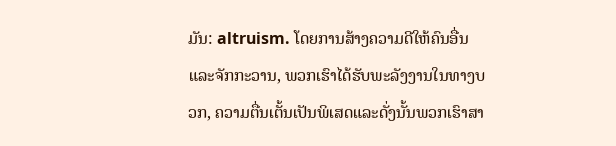ມັນ: altruism. ໂດຍການສ້າງຄວາມດີໃຫ້ຄົນອື່ນແລະຈັກກະວານ, ພວກເຮົາໄດ້ຮັບພະລັງງານໃນທາງບວກ, ຄວາມຕື່ນເຕັ້ນເປັນພິເສດແລະດັ່ງນັ້ນພວກເຮົາສາ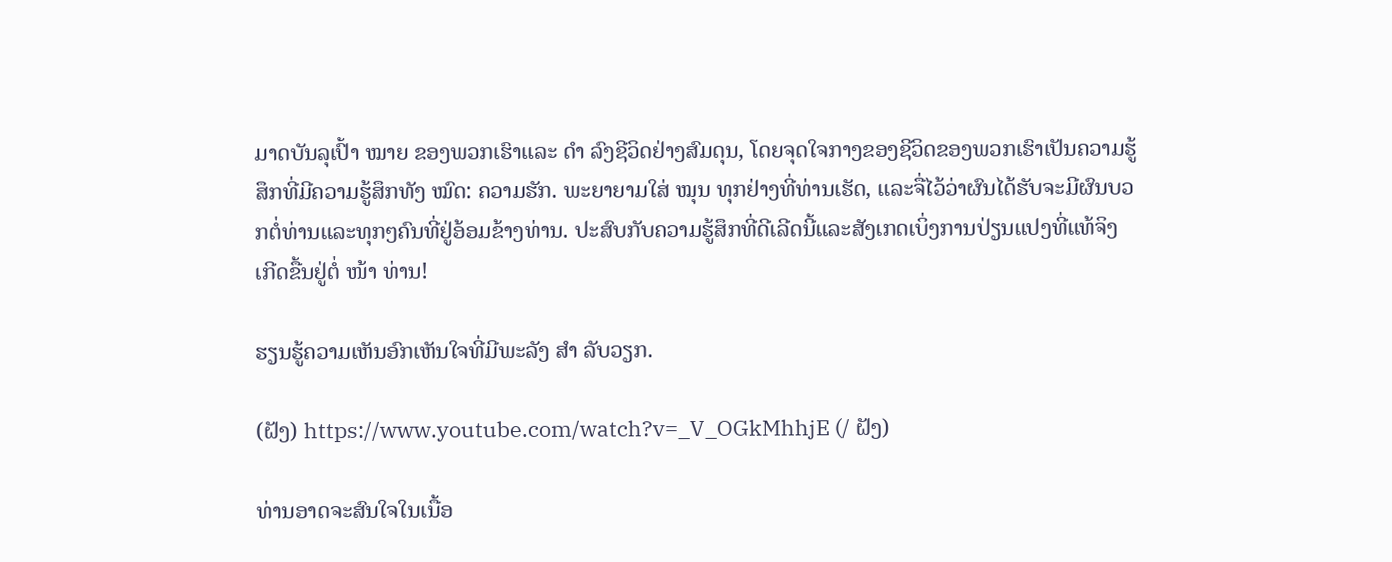ມາດບັນລຸເປົ້າ ໝາຍ ຂອງພວກເຮົາແລະ ດຳ ລົງຊີວິດຢ່າງສົມດຸນ, ໂດຍຈຸດໃຈກາງຂອງຊີວິດຂອງພວກເຮົາເປັນຄວາມຮູ້ສຶກທີ່ມີຄວາມຮູ້ສຶກທັງ ໝົດ: ຄວາມຮັກ. ພະຍາຍາມໃສ່ ໝຸນ ທຸກຢ່າງທີ່ທ່ານເຮັດ, ແລະຈື່ໄວ້ວ່າຜົນໄດ້ຮັບຈະມີຜົນບວກຕໍ່ທ່ານແລະທຸກໆຄົນທີ່ຢູ່ອ້ອມຂ້າງທ່ານ. ປະສົບກັບຄວາມຮູ້ສຶກທີ່ດີເລີດນີ້ແລະສັງເກດເບິ່ງການປ່ຽນແປງທີ່ແທ້ຈິງເກີດຂື້ນຢູ່ຕໍ່ ໜ້າ ທ່ານ!

ຮຽນຮູ້ຄວາມເຫັນອົກເຫັນໃຈທີ່ມີພະລັງ ສຳ ລັບວຽກ.

(ຝັງ) https://www.youtube.com/watch?v=_V_OGkMhhjE (/ ຝັງ)

ທ່ານອາດຈະສົນໃຈໃນເນື້ອ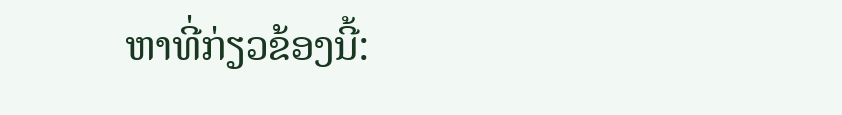ຫາທີ່ກ່ຽວຂ້ອງນີ້: